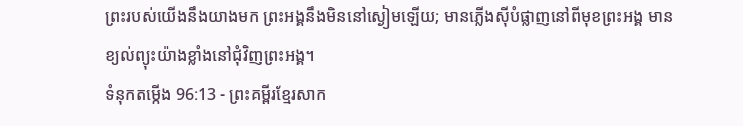ព្រះរបស់យើងនឹងយាងមក ព្រះអង្គនឹងមិននៅស្ងៀមឡើយ; មានភ្លើងស៊ីបំផ្លាញនៅពីមុខព្រះអង្គ មានខ្យល់ព្យុះយ៉ាងខ្លាំងនៅជុំវិញព្រះអង្គ។
ទំនុកតម្កើង 96:13 - ព្រះគម្ពីរខ្មែរសាក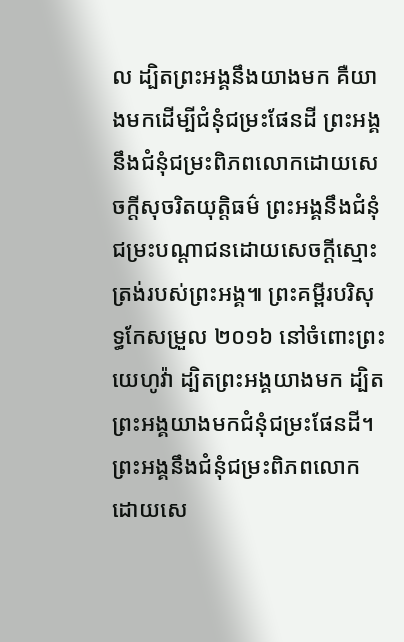ល ដ្បិតព្រះអង្គនឹងយាងមក គឺយាងមកដើម្បីជំនុំជម្រះផែនដី ព្រះអង្គនឹងជំនុំជម្រះពិភពលោកដោយសេចក្ដីសុចរិតយុត្តិធម៌ ព្រះអង្គនឹងជំនុំជម្រះបណ្ដាជនដោយសេចក្ដីស្មោះត្រង់របស់ព្រះអង្គ៕ ព្រះគម្ពីរបរិសុទ្ធកែសម្រួល ២០១៦ នៅចំពោះព្រះយេហូវ៉ា ដ្បិតព្រះអង្គយាងមក ដ្បិតព្រះអង្គយាងមកជំនុំជម្រះផែនដី។ ព្រះអង្គនឹងជំនុំជម្រះពិភពលោក ដោយសេ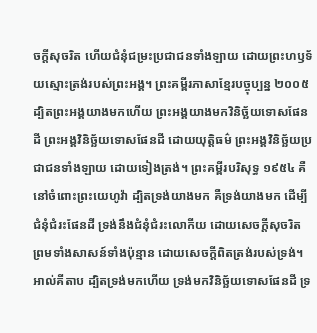ចក្ដីសុចរិត ហើយជំនុំជម្រះប្រជាជនទាំងឡាយ ដោយព្រះហឫទ័យស្មោះត្រង់របស់ព្រះអង្គ។ ព្រះគម្ពីរភាសាខ្មែរបច្ចុប្បន្ន ២០០៥ ដ្បិតព្រះអង្គយាងមកហើយ ព្រះអង្គយាងមកវិនិច្ឆ័យទោសផែនដី ព្រះអង្គវិនិច្ឆ័យទោសផែនដី ដោយយុត្តិធម៌ ព្រះអង្គវិនិច្ឆ័យប្រជាជនទាំងឡាយ ដោយទៀងត្រង់។ ព្រះគម្ពីរបរិសុទ្ធ ១៩៥៤ គឺនៅចំពោះព្រះយេហូវ៉ា ដ្បិតទ្រង់យាងមក គឺទ្រង់យាងមក ដើម្បីជំនុំជំរះផែនដី ទ្រង់នឹងជំនុំជំរះលោកីយ ដោយសេចក្ដីសុចរិត ព្រមទាំងសាសន៍ទាំងប៉ុន្មាន ដោយសេចក្ដីពិតត្រង់របស់ទ្រង់។ អាល់គីតាប ដ្បិតទ្រង់មកហើយ ទ្រង់មកវិនិច្ឆ័យទោសផែនដី ទ្រ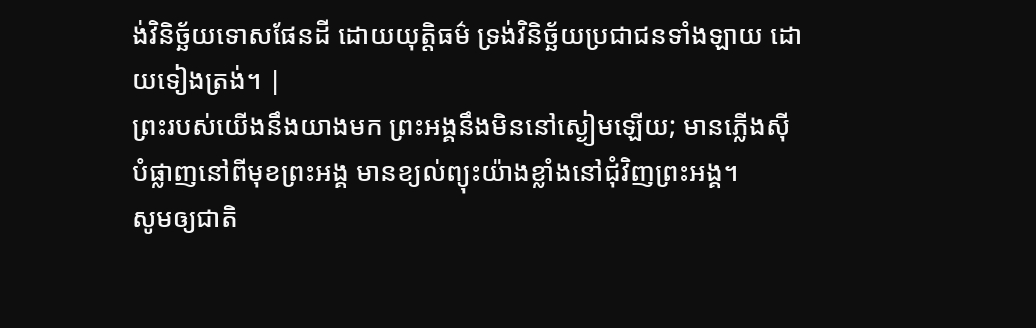ង់វិនិច្ឆ័យទោសផែនដី ដោយយុត្តិធម៌ ទ្រង់វិនិច្ឆ័យប្រជាជនទាំងឡាយ ដោយទៀងត្រង់។ |
ព្រះរបស់យើងនឹងយាងមក ព្រះអង្គនឹងមិននៅស្ងៀមឡើយ; មានភ្លើងស៊ីបំផ្លាញនៅពីមុខព្រះអង្គ មានខ្យល់ព្យុះយ៉ាងខ្លាំងនៅជុំវិញព្រះអង្គ។
សូមឲ្យជាតិ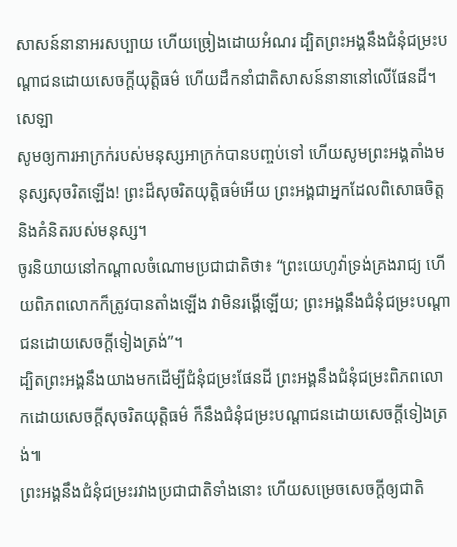សាសន៍នានាអរសប្បាយ ហើយច្រៀងដោយអំណរ ដ្បិតព្រះអង្គនឹងជំនុំជម្រះបណ្ដាជនដោយសេចក្ដីយុត្តិធម៌ ហើយដឹកនាំជាតិសាសន៍នានានៅលើផែនដី។ សេឡា
សូមឲ្យការអាក្រក់របស់មនុស្សអាក្រក់បានបញ្ចប់ទៅ ហើយសូមព្រះអង្គតាំងមនុស្សសុចរិតឡើង! ព្រះដ៏សុចរិតយុត្តិធម៌អើយ ព្រះអង្គជាអ្នកដែលពិសោធចិត្ត និងគំនិតរបស់មនុស្ស។
ចូរនិយាយនៅកណ្ដាលចំណោមប្រជាជាតិថា៖ “ព្រះយេហូវ៉ាទ្រង់គ្រងរាជ្យ ហើយពិភពលោកក៏ត្រូវបានតាំងឡើង វាមិនរង្គើឡើយ; ព្រះអង្គនឹងជំនុំជម្រះបណ្ដាជនដោយសេចក្ដីទៀងត្រង់”។
ដ្បិតព្រះអង្គនឹងយាងមកដើម្បីជំនុំជម្រះផែនដី ព្រះអង្គនឹងជំនុំជម្រះពិភពលោកដោយសេចក្ដីសុចរិតយុត្តិធម៌ ក៏នឹងជំនុំជម្រះបណ្ដាជនដោយសេចក្ដីទៀងត្រង់៕
ព្រះអង្គនឹងជំនុំជម្រះរវាងប្រជាជាតិទាំងនោះ ហើយសម្រេចសេចក្ដីឲ្យជាតិ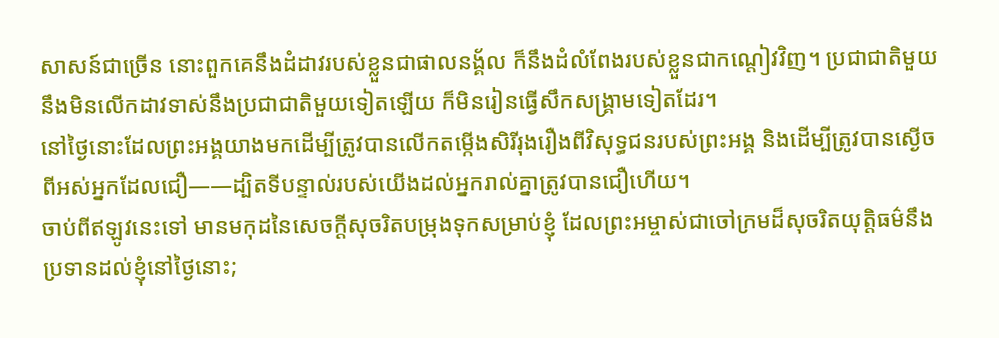សាសន៍ជាច្រើន នោះពួកគេនឹងដំដាវរបស់ខ្លួនជាផាលនង្គ័ល ក៏នឹងដំលំពែងរបស់ខ្លួនជាកណ្ដៀវវិញ។ ប្រជាជាតិមួយនឹងមិនលើកដាវទាស់នឹងប្រជាជាតិមួយទៀតឡើយ ក៏មិនរៀនធ្វើសឹកសង្គ្រាមទៀតដែរ។
នៅថ្ងៃនោះដែលព្រះអង្គយាងមកដើម្បីត្រូវបានលើកតម្កើងសិរីរុងរឿងពីវិសុទ្ធជនរបស់ព្រះអង្គ និងដើម្បីត្រូវបានស្ងើចពីអស់អ្នកដែលជឿ——ដ្បិតទីបន្ទាល់របស់យើងដល់អ្នករាល់គ្នាត្រូវបានជឿហើយ។
ចាប់ពីឥឡូវនេះទៅ មានមកុដនៃសេចក្ដីសុចរិតបម្រុងទុកសម្រាប់ខ្ញុំ ដែលព្រះអម្ចាស់ជាចៅក្រមដ៏សុចរិតយុត្តិធម៌នឹងប្រទានដល់ខ្ញុំនៅថ្ងៃនោះ;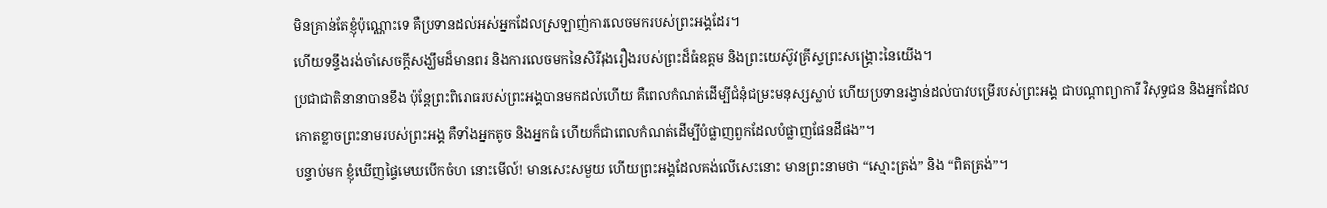មិនគ្រាន់តែខ្ញុំប៉ុណ្ណោះទេ គឺប្រទានដល់អស់អ្នកដែលស្រឡាញ់ការលេចមករបស់ព្រះអង្គដែរ។
ហើយទន្ទឹងរង់ចាំសេចក្ដីសង្ឃឹមដ៏មានពរ និងការលេចមកនៃសិរីរុងរឿងរបស់ព្រះដ៏ធំឧត្ដម និងព្រះយេស៊ូវគ្រីស្ទព្រះសង្គ្រោះនៃយើង។
ប្រជាជាតិនានាបានខឹង ប៉ុន្តែព្រះពិរោធរបស់ព្រះអង្គបានមកដល់ហើយ គឺពេលកំណត់ដើម្បីជំនុំជម្រះមនុស្សស្លាប់ ហើយប្រទានរង្វាន់ដល់បាវបម្រើរបស់ព្រះអង្គ ជាបណ្ដាព្យាការី វិសុទ្ធជន និងអ្នកដែលកោតខ្លាចព្រះនាមរបស់ព្រះអង្គ គឺទាំងអ្នកតូច និងអ្នកធំ ហើយក៏ជាពេលកំណត់ដើម្បីបំផ្លាញពួកដែលបំផ្លាញផែនដីផង”។
បន្ទាប់មក ខ្ញុំឃើញផ្ទៃមេឃបើកចំហ នោះមើល៍! មានសេះសមួយ ហើយព្រះអង្គដែលគង់លើសេះនោះ មានព្រះនាមថា “ស្មោះត្រង់” និង “ពិតត្រង់”។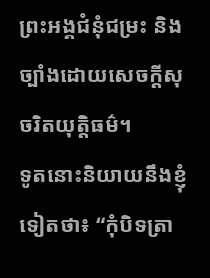ព្រះអង្គជំនុំជម្រះ និងច្បាំងដោយសេចក្ដីសុចរិតយុត្តិធម៌។
ទូតនោះនិយាយនឹងខ្ញុំទៀតថា៖ “កុំបិទត្រា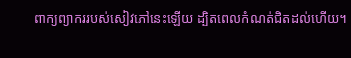ពាក្យព្យាកររបស់សៀវភៅនេះឡើយ ដ្បិតពេលកំណត់ជិតដល់ហើយ។